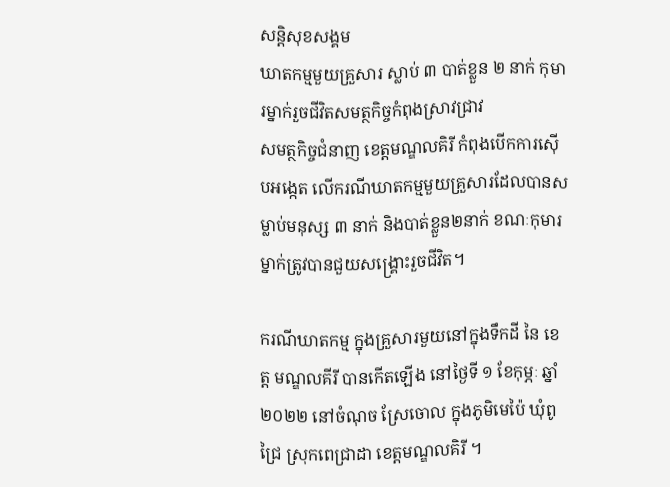សន្តិសុខសង្គម
ឃាតកម្មមួយគ្រួសារ ស្លាប់ ៣ បាត់ខ្លួន ២ នាក់ កុមារម្នាក់រួចជីវិតសមត្ថកិច្ចកំពុងស្រាវជ្រាវ
សមត្ថកិច្ចជំនាញ ខេត្តមណ្ឌលគិរី កំពុងបើកការស៊ើបអង្កេត លើករណីឃាតកម្មមួយគ្រួសារដែលបានសម្លាប់មនុស្ស ៣ នាក់ និងបាត់ខ្លួន២នាក់ ខណៈកុមារម្នាក់ត្រូវបានជួយសង្គ្រោះរួចជីវិត។

ករណីឃាតកម្ម ក្នុងគ្រួសារមួយនៅក្នុងទឹកដី នៃ ខេត្ត មណ្ឌលគីរី បានកើតឡើង នៅថ្ងៃទី ១ ខែកុម្ភៈ ឆ្នាំ ២០២២ នៅចំណុច ស្រែចោល ក្នុងភូមិមេប៉ៃ ឃុំពូជ្រៃ ស្រុកពេជ្រាដា ខេត្តមណ្ឌលគិរី ។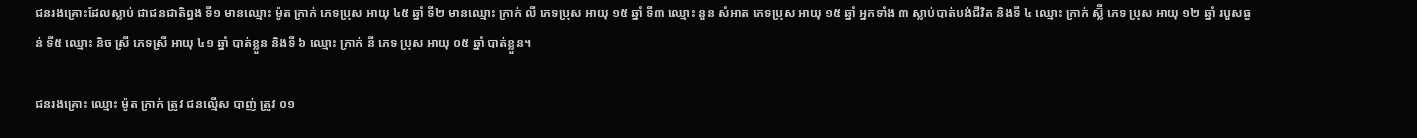ជនរងគ្រោះដែលស្លាប់ ជាជនជាតិព្នង ទី១ មានឈ្មោះ ម៉ូត ក្រាក់ ភេទប្រុស អាយុ ៤៥ ឆ្នាំ ទី២ មានឈ្មោះ ក្រាក់ លី ភេទប្រុស អាយុ ១៥ ឆ្នាំ ទី៣ ឈ្មោះ នួន សំអាត ភេទប្រុស អាយុ ១៥ ឆ្នាំ អ្នកទាំង ៣ ស្លាប់បាត់បង់ជីវិត និងទី ៤ ឈ្មោះ ក្រាក់ ស្ល៊ី ភេទ ប្រុស អាយុ ១២ ឆ្នាំ របួសធ្ងន់ ទី៥ ឈ្មោះ និច ស្រី ភេទស្រី អាយុ ៤១ ឆ្នាំ បាត់ខ្លួន និងទី ៦ ឈ្មោះ ក្រាក់ នី ភេទ ប្រុស អាយុ ០៥ ឆ្នាំ បាត់ខ្លួន។

ជនរងគ្រោះ ឈ្មោះ ម៉ូត ក្រាក់ ត្រូវ ជនល្មើស បាញ់ ត្រូវ ០១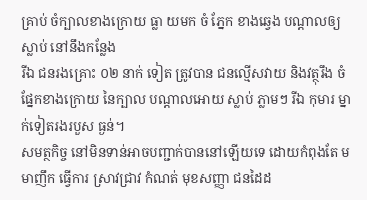គ្រាប់ ចំក្បាលខាងក្រោយ ធ្លា យមក ចំ ភ្នែក ខាងឆ្វេង បណ្តាលឲ្យស្លាប់ នៅនឹងកន្លែង
រីឯ ជនរងគ្រោះ ០២ នាក់ ទៀត ត្រូវបាន ជនល្មើសវាយ និងវត្ថុរឹង ចំផ្នែកខាងក្រោយ នៃក្បាល បណ្តាលអោយ ស្លាប់ ភ្លាមៗ រីឯ កុមារ ម្នាក់ទៀតរងរបួស ធ្ងន់។
សមត្ថកិច្ច នៅមិនទាន់អាចបញ្ជាក់បាននៅឡើយទេ ដោយកំពុងតែ មមាញឹក ធ្វើការ ស្រាវជ្រាវ កំណត់ មុខសញ្ញា ជនដៃដ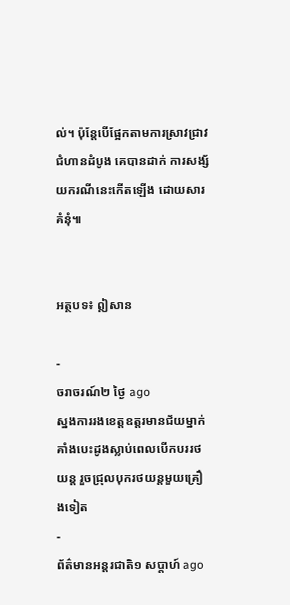ល់។ ប៉ុន្តែបើផ្អែកតាមការស្រាវជ្រាវជំហានដំបូង គេបានដាក់ ការសង្ស័យករណីនេះកើតឡើង ដោយសារគំនុំ៕


អត្ថបទ៖ ឦសាន

-
ចរាចរណ៍២ ថ្ងៃ ago
ស្នងការរងខេត្តឧត្ដរមានជ័យម្នាក់ គាំងបេះដូងស្លាប់ពេលបើកបររថយន្ដ រួចជ្រុលបុករថយន្តមួយគ្រឿងទៀត
-
ព័ត៌មានអន្ដរជាតិ១ សប្តាហ៍ ago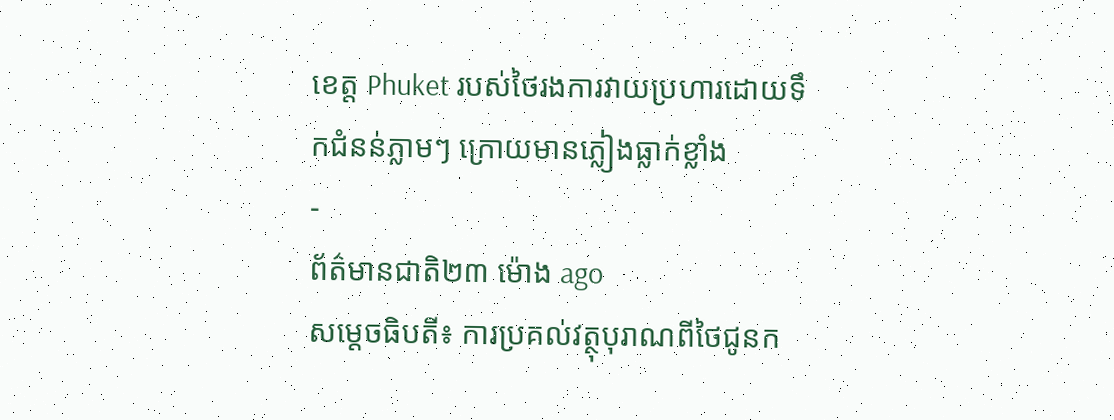ខេត្ត Phuket របស់ថៃរងការវាយប្រហារដោយទឹកជំនន់ភ្លាមៗ ក្រោយមានភ្លៀងធ្លាក់ខ្លាំង
-
ព័ត៌មានជាតិ២៣ ម៉ោង ago
សម្តេចធិបតី៖ ការប្រគល់វត្ថុបុរាណពីថៃជូនក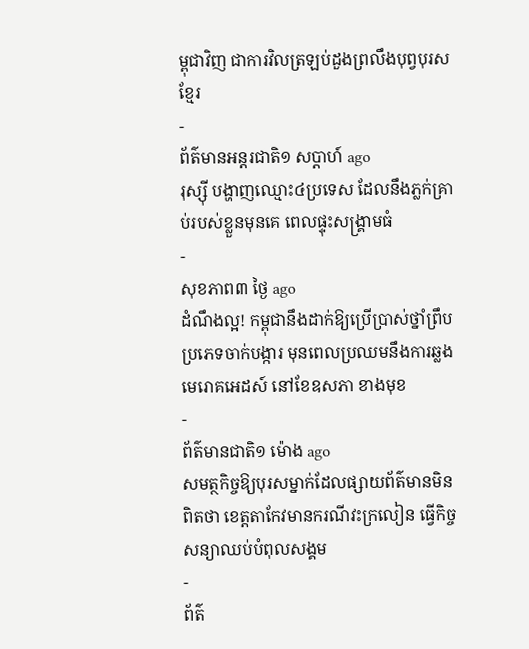ម្ពុជាវិញ ជាការវិលត្រឡប់ដួងព្រលឹងបុព្វបុរសខ្មែរ
-
ព័ត៌មានអន្ដរជាតិ១ សប្តាហ៍ ago
រុស្ស៊ី បង្ហាញឈ្មោះ៤ប្រទេស ដែលនឹងភ្លក់គ្រាប់របស់ខ្លួនមុនគេ ពេលផ្ទុះសង្គ្រាមធំ
-
សុខភាព៣ ថ្ងៃ ago
ដំណឹងល្អ! កម្ពុជានឹងដាក់ឱ្យប្រើប្រាស់ថ្នាំព្រឹបប្រភេទចាក់បង្ការ មុនពេលប្រឈមនឹងការឆ្លងមេរោគអេដស៍ នៅខែឧសភា ខាងមុខ
-
ព័ត៌មានជាតិ១ ម៉ោង ago
សមត្ថកិច្ចឱ្យបុរសម្នាក់ដែលផ្សាយព័ត៌មានមិនពិតថា ខេត្តតាកែវមានករណីវះក្រលៀន ធ្វើកិច្ចសន្យាឈប់បំពុលសង្គម
-
ព័ត៌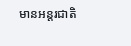មានអន្ដរជាតិ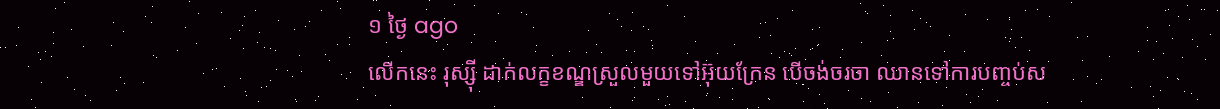១ ថ្ងៃ ago
លើកនេះ រុស្ស៊ី ដាក់លក្ខខណ្ឌស្រួលមួយទៅអ៊ុយក្រែន បើចង់ចរចា ឈានទៅការបញ្ចប់ស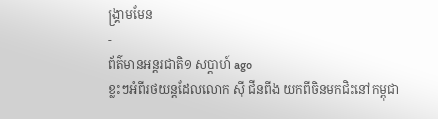ង្គ្រាមមែន
-
ព័ត៌មានអន្ដរជាតិ១ សប្តាហ៍ ago
ខ្លះៗអំពីរថយន្តដែលលោក ស៊ី ជីនពីង យកពីចិនមកជិះនៅកម្ពុជា